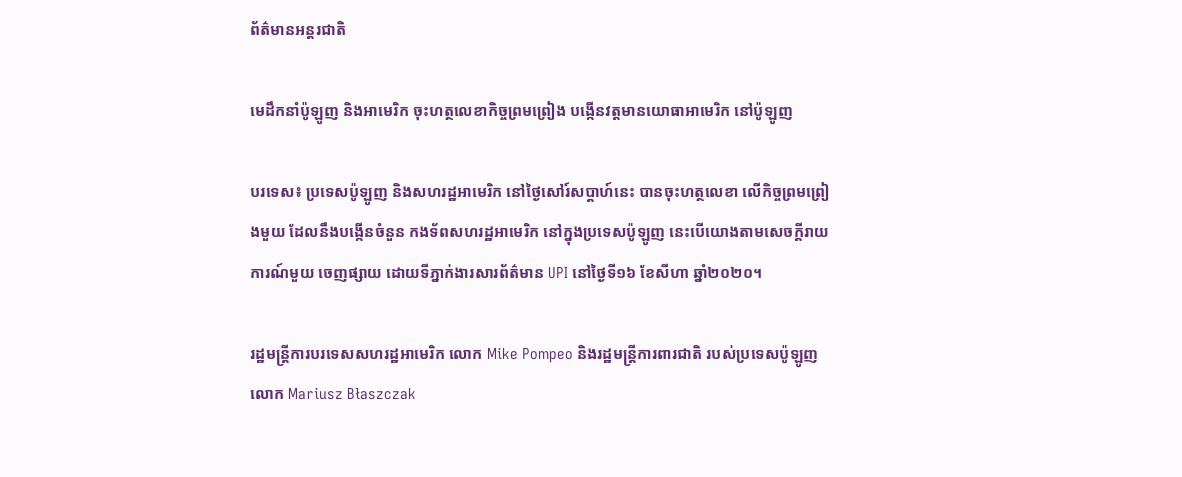ព័ត៌មានអន្តរជាតិ

មេដឹកនាំប៉ូឡូញ និងអាមេរិក ចុះហត្ថលេខាកិច្ចព្រមព្រៀង បង្កើនវត្តមានយោធាអាមេរិក នៅប៉ូឡូញ

បរទេស៖ ប្រទេសប៉ូឡូញ និងសហរដ្ឋអាមេរិក នៅថ្ងៃសៅរ៍សប្ដាហ៍នេះ បានចុះហត្ថលេខា លើកិច្ចព្រមព្រៀងមួយ ដែលនឹងបង្កើនចំនួន កងទ័ពសហរដ្ឋអាមេរិក នៅក្នុងប្រទេសប៉ូឡូញ នេះបើយោងតាមសេចក្តីរាយការណ៍មួយ ចេញផ្សាយ ដោយទីភ្នាក់ងារសារព័ត៌មាន UPI នៅថ្ងៃទី១៦ ខែសីហា ឆ្នាំ២០២០។

រដ្ឋមន្ត្រីការបរទេសសហរដ្ឋអាមេរិក លោក Mike Pompeo និងរដ្ឋមន្ត្រីការពារជាតិ របស់ប្រទេសប៉ូឡូញ លោក Mariusz Błaszczak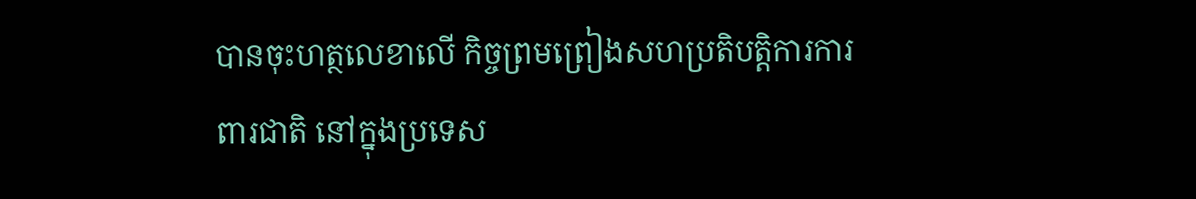បានចុះហត្ថលេខាលើ កិច្ចព្រមព្រៀងសហប្រតិបត្តិការការពារជាតិ នៅក្នុងប្រទេស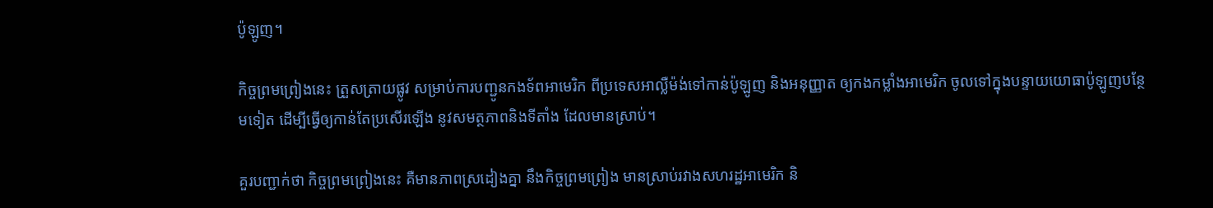ប៉ូឡូញ។

កិច្ចព្រមព្រៀងនេះ ត្រួសត្រាយផ្លូវ សម្រាប់ការបញ្ជូនកងទ័ពអាមេរិក ពីប្រទេសអាល្លឺម៉ង់ទៅកាន់ប៉ូឡូញ និងអនុញ្ញាត ឲ្យកងកម្លាំងអាមេរិក ចូលទៅក្នុងបន្ទាយយោធាប៉ូឡូញបន្ថែមទៀត ដើម្បីធ្វើឲ្យកាន់តែប្រសើរឡើង នូវសមត្ថភាពនិងទីតាំង ដែលមានស្រាប់។

គួរបញ្ជាក់ថា កិច្ចព្រមព្រៀងនេះ គឺមានភាពស្រដៀងគ្នា នឹងកិច្ចព្រមព្រៀង មានស្រាប់រវាងសហរដ្ឋអាមេរិក និ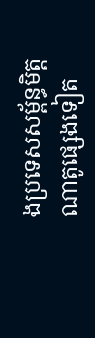ងប្រទេសសម្ព័ន្ធមិត្តណាតូផ្សេងទៀត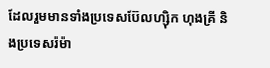ដែលរួមមានទាំងប្រទេសប៊ែលហ្ស៊ិក ហុងគ្រី និងប្រទេសរ៉ម៉ា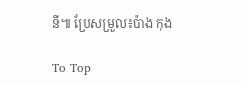នី៕ ប្រែសម្រួល៖ប៉ាង កុង

To Top